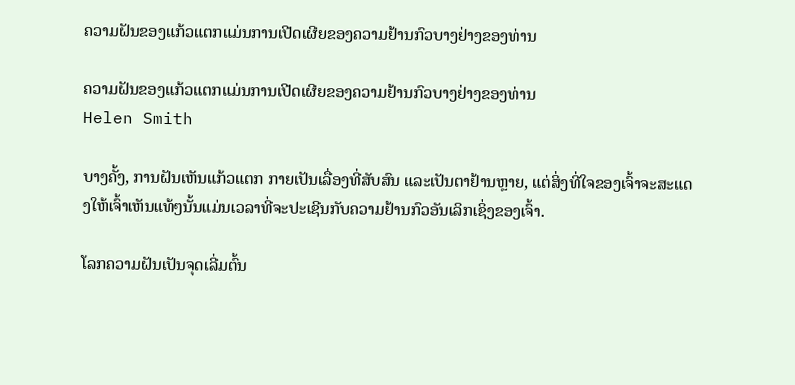ຄວາມຝັນຂອງແກ້ວແຕກແມ່ນການເປີດເຜີຍຂອງຄວາມຢ້ານກົວບາງຢ່າງຂອງທ່ານ

ຄວາມຝັນຂອງແກ້ວແຕກແມ່ນການເປີດເຜີຍຂອງຄວາມຢ້ານກົວບາງຢ່າງຂອງທ່ານ
Helen Smith

ບາງຄັ້ງ, ການຝັນເຫັນແກ້ວແຕກ ກາຍເປັນເລື່ອງທີ່ສັບສົນ ແລະເປັນຕາຢ້ານຫຼາຍ, ແຕ່ສິ່ງທີ່ໃຈຂອງເຈົ້າຈະສະແດງໃຫ້ເຈົ້າເຫັນແທ້ໆນັ້ນແມ່ນເວລາທີ່ຈະປະເຊີນກັບຄວາມຢ້ານກົວອັນເລິກເຊິ່ງຂອງເຈົ້າ.

ໂລກຄວາມຝັນເປັນຈຸດເລີ່ມຕົ້ນ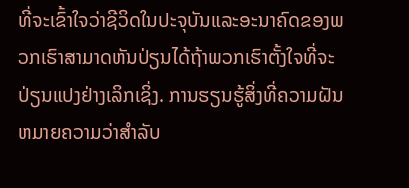ທີ່ຈະເຂົ້າໃຈວ່າຊີວິດໃນປະຈຸບັນແລະອະນາຄົດຂອງພວກເຮົາສາມາດຫັນປ່ຽນໄດ້ຖ້າພວກເຮົາຕັ້ງໃຈທີ່ຈະປ່ຽນແປງຢ່າງເລິກເຊິ່ງ. ການຮຽນຮູ້ສິ່ງທີ່ຄວາມຝັນຫມາຍຄວາມວ່າສໍາລັບ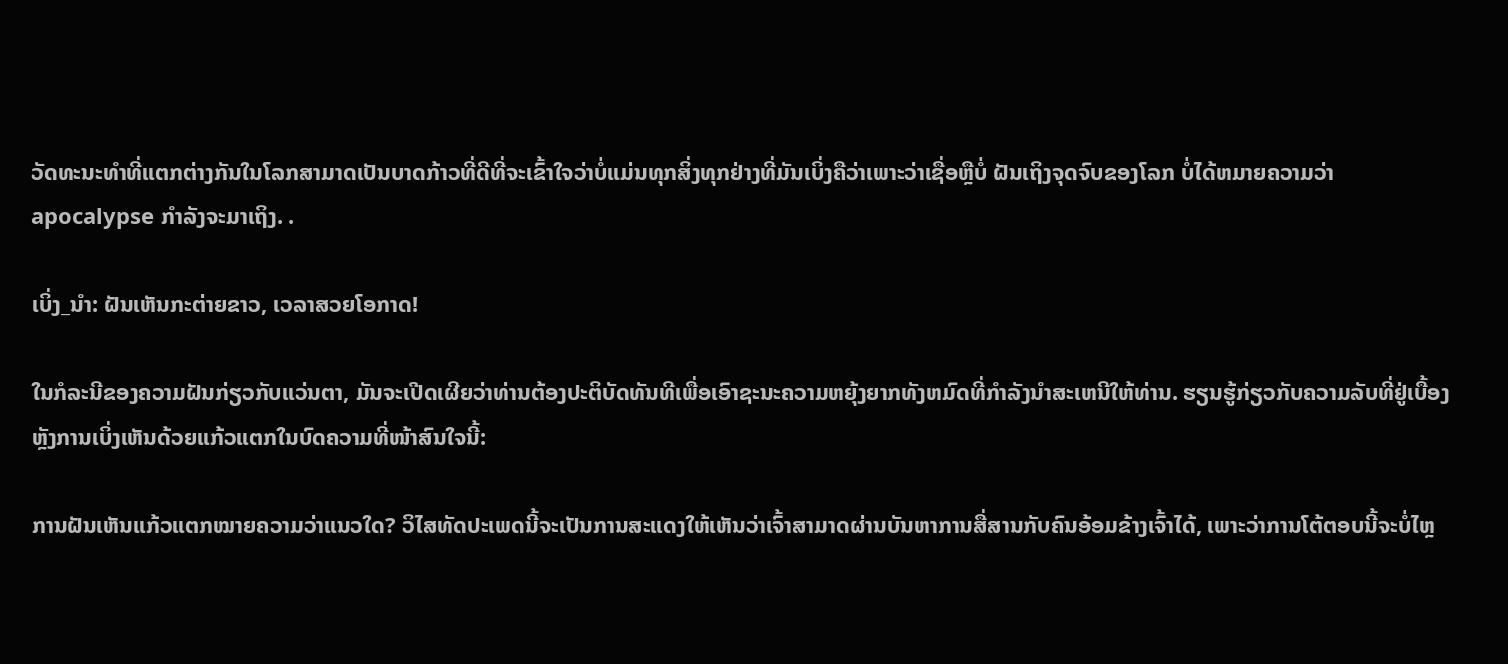ວັດທະນະທໍາທີ່ແຕກຕ່າງກັນໃນໂລກສາມາດເປັນບາດກ້າວທີ່ດີທີ່ຈະເຂົ້າໃຈວ່າບໍ່ແມ່ນທຸກສິ່ງທຸກຢ່າງທີ່ມັນເບິ່ງຄືວ່າເພາະວ່າເຊື່ອຫຼືບໍ່ ຝັນເຖິງຈຸດຈົບຂອງໂລກ ບໍ່ໄດ້ຫມາຍຄວາມວ່າ apocalypse ກໍາລັງຈະມາເຖິງ. .

ເບິ່ງ_ນຳ: ຝັນເຫັນກະຕ່າຍຂາວ, ເວລາສວຍໂອກາດ!

ໃນກໍລະນີຂອງຄວາມຝັນກ່ຽວກັບແວ່ນຕາ, ມັນຈະເປີດເຜີຍວ່າທ່ານຕ້ອງປະຕິບັດທັນທີເພື່ອເອົາຊະນະຄວາມຫຍຸ້ງຍາກທັງຫມົດທີ່ກໍາລັງນໍາສະເຫນີໃຫ້ທ່ານ. ຮຽນຮູ້ກ່ຽວກັບຄວາມລັບທີ່ຢູ່ເບື້ອງຫຼັງການເບິ່ງເຫັນດ້ວຍແກ້ວແຕກໃນບົດຄວາມທີ່ໜ້າສົນໃຈນີ້:

ການຝັນເຫັນແກ້ວແຕກໝາຍຄວາມວ່າແນວໃດ? ວິໄສທັດປະເພດນີ້ຈະເປັນການສະແດງໃຫ້ເຫັນວ່າເຈົ້າສາມາດຜ່ານບັນຫາການສື່ສານກັບຄົນອ້ອມຂ້າງເຈົ້າໄດ້, ເພາະວ່າການໂຕ້ຕອບນີ້ຈະບໍ່ໄຫຼ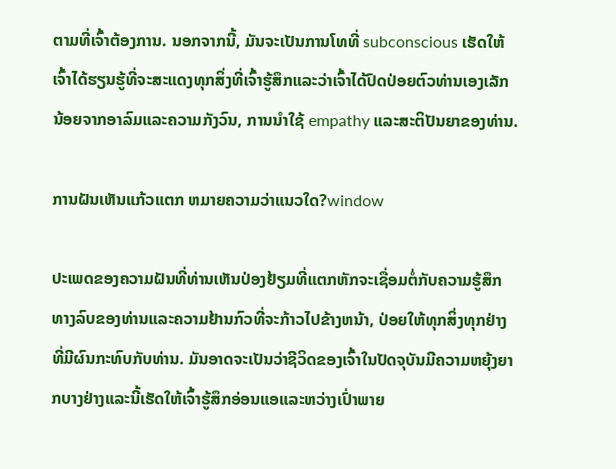ຕາມທີ່ເຈົ້າຕ້ອງການ. ນອກຈາກນີ້, ມັນຈະເປັນການໂທທີ່ subconscious ເຮັດໃຫ້ເຈົ້າໄດ້ຮຽນຮູ້ທີ່ຈະສະແດງທຸກສິ່ງທີ່ເຈົ້າຮູ້ສຶກແລະວ່າເຈົ້າໄດ້ປົດປ່ອຍຕົວທ່ານເອງເລັກນ້ອຍຈາກອາລົມແລະຄວາມກັງວົນ, ການນໍາໃຊ້ empathy ແລະສະຕິປັນຍາຂອງທ່ານ.

ການຝັນເຫັນແກ້ວແຕກ ຫມາຍຄວາມວ່າແນວໃດ?window

ປະເພດຂອງຄວາມຝັນທີ່ທ່ານເຫັນປ່ອງຢ້ຽມທີ່ແຕກຫັກຈະເຊື່ອມຕໍ່ກັບຄວາມຮູ້ສຶກທາງລົບຂອງທ່ານແລະຄວາມຢ້ານກົວທີ່ຈະກ້າວໄປຂ້າງຫນ້າ, ປ່ອຍໃຫ້ທຸກສິ່ງທຸກຢ່າງທີ່ມີຜົນກະທົບກັບທ່ານ. ມັນອາດຈະເປັນວ່າຊີວິດຂອງເຈົ້າໃນປັດຈຸບັນມີຄວາມຫຍຸ້ງຍາກບາງຢ່າງແລະນີ້ເຮັດໃຫ້ເຈົ້າຮູ້ສຶກອ່ອນແອແລະຫວ່າງເປົ່າພາຍ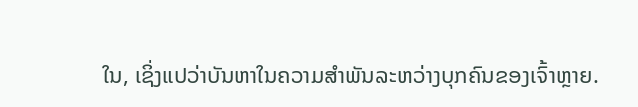ໃນ, ເຊິ່ງແປວ່າບັນຫາໃນຄວາມສໍາພັນລະຫວ່າງບຸກຄົນຂອງເຈົ້າຫຼາຍ.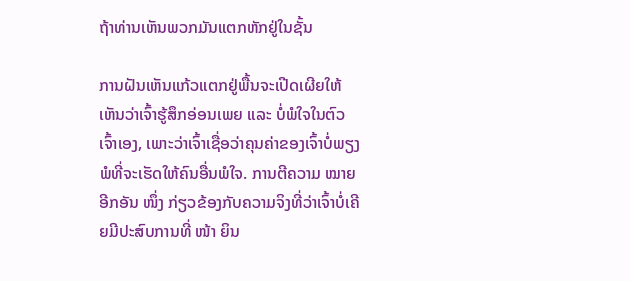ຖ້າທ່ານເຫັນພວກມັນແຕກຫັກຢູ່ໃນຊັ້ນ

ການຝັນເຫັນແກ້ວແຕກຢູ່ພື້ນຈະເປີດເຜີຍໃຫ້ເຫັນວ່າເຈົ້າຮູ້ສຶກອ່ອນເພຍ ແລະ ບໍ່ພໍໃຈໃນຕົວເຈົ້າເອງ, ເພາະວ່າເຈົ້າເຊື່ອວ່າຄຸນຄ່າຂອງເຈົ້າບໍ່ພຽງພໍທີ່ຈະເຮັດໃຫ້ຄົນອື່ນພໍໃຈ. ການຕີຄວາມ ໝາຍ ອີກອັນ ໜຶ່ງ ກ່ຽວຂ້ອງກັບຄວາມຈິງທີ່ວ່າເຈົ້າບໍ່ເຄີຍມີປະສົບການທີ່ ໜ້າ ຍິນ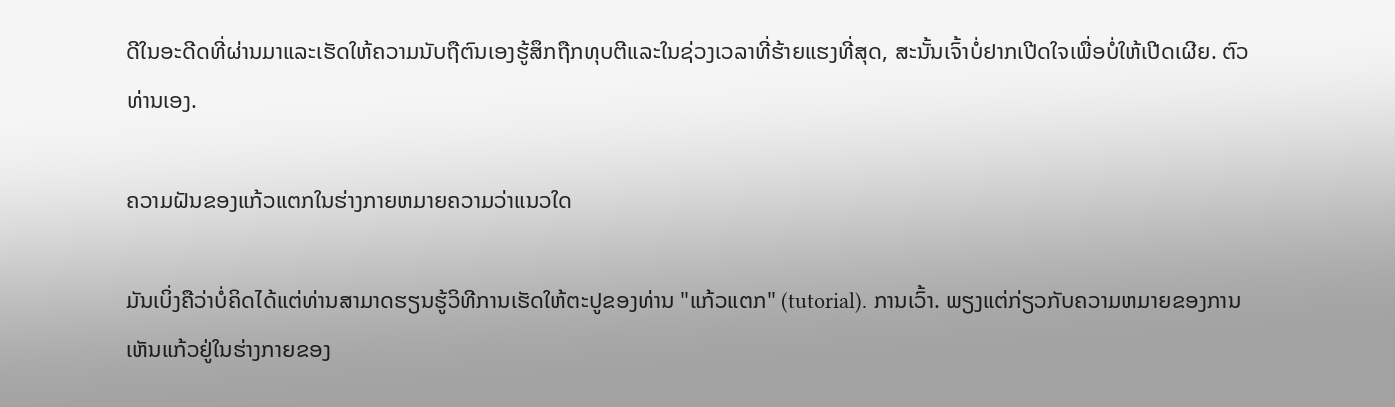ດີໃນອະດີດທີ່ຜ່ານມາແລະເຮັດໃຫ້ຄວາມນັບຖືຕົນເອງຮູ້ສຶກຖືກທຸບຕີແລະໃນຊ່ວງເວລາທີ່ຮ້າຍແຮງທີ່ສຸດ, ສະນັ້ນເຈົ້າບໍ່ຢາກເປີດໃຈເພື່ອບໍ່ໃຫ້ເປີດເຜີຍ. ຕົວທ່ານເອງ.

ຄວາມຝັນຂອງແກ້ວແຕກໃນຮ່າງກາຍຫມາຍຄວາມວ່າແນວໃດ

ມັນເບິ່ງຄືວ່າບໍ່ຄິດໄດ້ແຕ່ທ່ານສາມາດຮຽນຮູ້ວິທີການເຮັດໃຫ້ຕະປູຂອງທ່ານ "ແກ້ວແຕກ" (tutorial). ການເວົ້າ. ພຽງແຕ່ກ່ຽວກັບຄວາມຫມາຍຂອງການເຫັນແກ້ວຢູ່ໃນຮ່າງກາຍຂອງ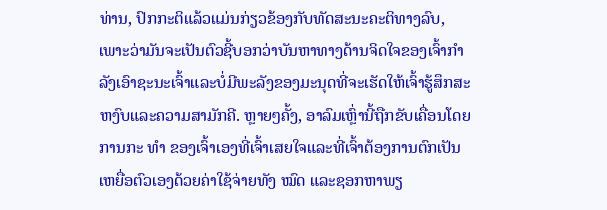ທ່ານ, ປົກກະຕິແລ້ວແມ່ນກ່ຽວຂ້ອງກັບທັດສະນະຄະຕິທາງລົບ, ເພາະວ່າມັນຈະເປັນຕົວຊີ້ບອກວ່າບັນຫາທາງດ້ານຈິດໃຈຂອງເຈົ້າກໍາລັງເອົາຊະນະເຈົ້າແລະບໍ່ມີພະລັງຂອງມະນຸດທີ່ຈະເຮັດໃຫ້ເຈົ້າຮູ້ສຶກສະຫງົບແລະຄວາມສາມັກຄີ. ຫຼາຍໆຄັ້ງ, ອາລົມເຫຼົ່ານີ້ຖືກຂັບເຄື່ອນໂດຍການກະ ທຳ ຂອງເຈົ້າເອງທີ່ເຈົ້າເສຍໃຈແລະທີ່ເຈົ້າຕ້ອງການຕົກເປັນເຫຍື່ອຕົວເອງດ້ວຍຄ່າໃຊ້ຈ່າຍທັງ ໝົດ ແລະຊອກຫາພຽ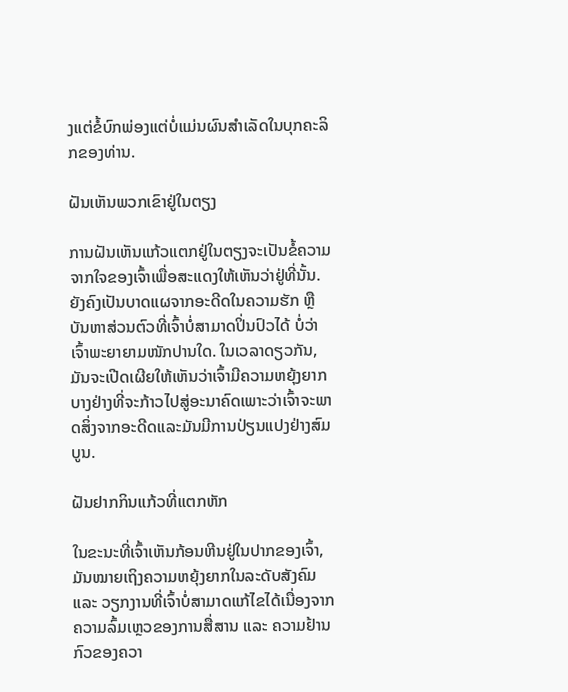ງແຕ່ຂໍ້ບົກພ່ອງແຕ່ບໍ່ແມ່ນຜົນສໍາເລັດໃນບຸກຄະລິກຂອງທ່ານ.

ຝັນເຫັນພວກເຂົາຢູ່ໃນຕຽງ

ການຝັນເຫັນແກ້ວແຕກຢູ່ໃນຕຽງຈະເປັນຂໍ້ຄວາມຈາກໃຈຂອງເຈົ້າເພື່ອສະແດງໃຫ້ເຫັນວ່າຢູ່ທີ່ນັ້ນ. ຍັງຄົງເປັນບາດແຜຈາກອະດີດໃນຄວາມຮັກ ຫຼືບັນຫາສ່ວນຕົວທີ່ເຈົ້າບໍ່ສາມາດປິ່ນປົວໄດ້ ບໍ່ວ່າເຈົ້າພະຍາຍາມໜັກປານໃດ. ໃນເວລາດຽວກັນ, ມັນຈະເປີດເຜີຍໃຫ້ເຫັນວ່າເຈົ້າມີຄວາມຫຍຸ້ງຍາກບາງຢ່າງທີ່ຈະກ້າວໄປສູ່ອະນາຄົດເພາະວ່າເຈົ້າຈະພາດສິ່ງຈາກອະດີດແລະມັນມີການປ່ຽນແປງຢ່າງສົມບູນ.

ຝັນຢາກກິນແກ້ວທີ່ແຕກຫັກ

ໃນຂະນະທີ່ເຈົ້າເຫັນກ້ອນຫີນຢູ່ໃນປາກຂອງເຈົ້າ, ມັນໝາຍເຖິງຄວາມຫຍຸ້ງຍາກໃນລະດັບສັງຄົມ ແລະ ວຽກງານທີ່ເຈົ້າບໍ່ສາມາດແກ້ໄຂໄດ້ເນື່ອງຈາກຄວາມລົ້ມເຫຼວຂອງການສື່ສານ ແລະ ຄວາມຢ້ານກົວຂອງຄວາ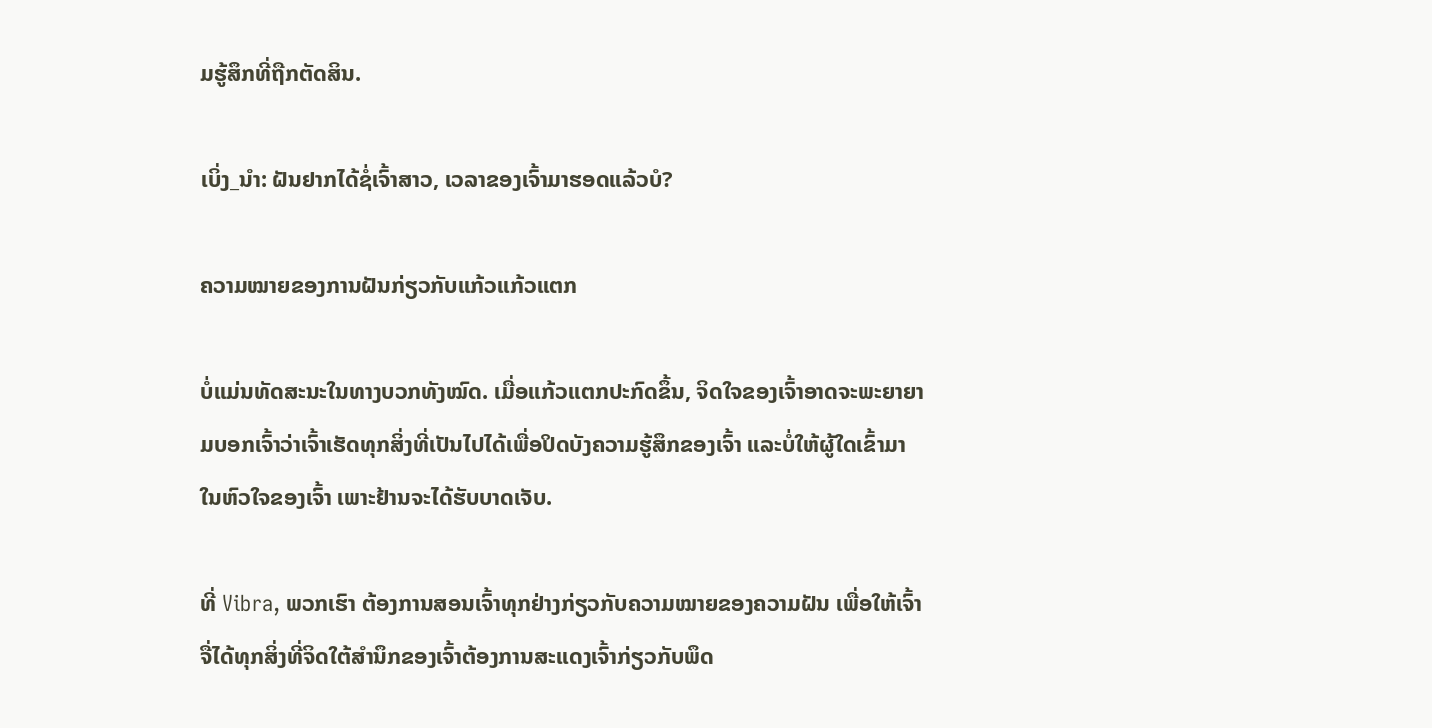ມຮູ້ສຶກທີ່ຖືກຕັດສິນ.

ເບິ່ງ_ນຳ: ຝັນຢາກໄດ້ຊໍ່ເຈົ້າສາວ, ເວລາຂອງເຈົ້າມາຮອດແລ້ວບໍ?

ຄວາມໝາຍຂອງການຝັນກ່ຽວກັບແກ້ວແກ້ວແຕກ

ບໍ່ແມ່ນທັດສະນະໃນທາງບວກທັງໝົດ. ເມື່ອແກ້ວແຕກປະກົດຂຶ້ນ, ຈິດໃຈຂອງເຈົ້າອາດຈະພະຍາຍາມບອກເຈົ້າວ່າເຈົ້າເຮັດທຸກສິ່ງທີ່ເປັນໄປໄດ້ເພື່ອປິດບັງຄວາມຮູ້ສຶກຂອງເຈົ້າ ແລະບໍ່ໃຫ້ຜູ້ໃດເຂົ້າມາໃນຫົວໃຈຂອງເຈົ້າ ເພາະຢ້ານຈະໄດ້ຮັບບາດເຈັບ.

ທີ່ Vibra, ພວກເຮົາ ຕ້ອງການສອນເຈົ້າທຸກຢ່າງກ່ຽວກັບຄວາມໝາຍຂອງຄວາມຝັນ ເພື່ອໃຫ້ເຈົ້າຈື່ໄດ້ທຸກສິ່ງທີ່ຈິດໃຕ້ສຳນຶກຂອງເຈົ້າຕ້ອງການສະແດງເຈົ້າກ່ຽວກັບພຶດ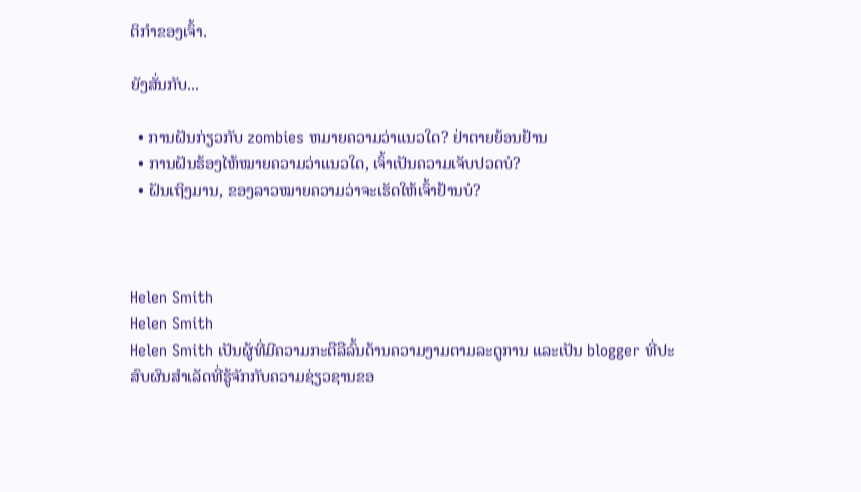ຕິກຳຂອງເຈົ້າ.

ຍັງສັ່ນກັບ...

  • ການຝັນກ່ຽວກັບ zombies ຫມາຍຄວາມວ່າແນວໃດ? ຢ່າຕາຍຍ້ອນຢ້ານ
  • ການຝັນຮ້ອງໄຫ້ໝາຍຄວາມວ່າແນວໃດ, ເຈົ້າເປັນຄວາມເຈັບປວດບໍ?
  • ຝັນເຖິງມານ, ຂອງລາວໝາຍຄວາມວ່າຈະເຮັດໃຫ້ເຈົ້າຢ້ານບໍ?



Helen Smith
Helen Smith
Helen Smith ເປັນຜູ້ທີ່ມີຄວາມກະຕືລືລົ້ນດ້ານຄວາມງາມຕາມລະດູການ ແລະເປັນ blogger ທີ່ປະສົບຜົນສຳເລັດທີ່ຮູ້ຈັກກັບຄວາມຊ່ຽວຊານຂອ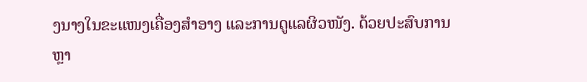ງນາງໃນຂະແໜງເຄື່ອງສໍາອາງ ແລະການດູແລຜິວໜັງ. ດ້ວຍປະສົບການຫຼາ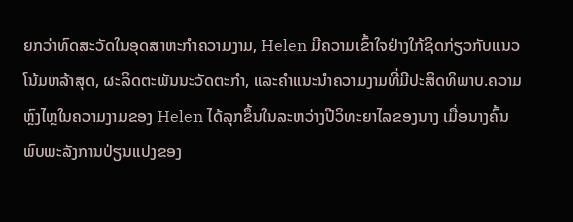ຍກວ່າທົດສະວັດໃນອຸດສາຫະກໍາຄວາມງາມ, Helen ມີຄວາມເຂົ້າໃຈຢ່າງໃກ້ຊິດກ່ຽວກັບແນວໂນ້ມຫລ້າສຸດ, ຜະລິດຕະພັນນະວັດຕະກໍາ, ແລະຄໍາແນະນໍາຄວາມງາມທີ່ມີປະສິດທິພາບ.ຄວາມຫຼົງໄຫຼໃນຄວາມງາມຂອງ Helen ໄດ້ລຸກຂຶ້ນໃນລະຫວ່າງປີວິທະຍາໄລຂອງນາງ ເມື່ອນາງຄົ້ນພົບພະລັງການປ່ຽນແປງຂອງ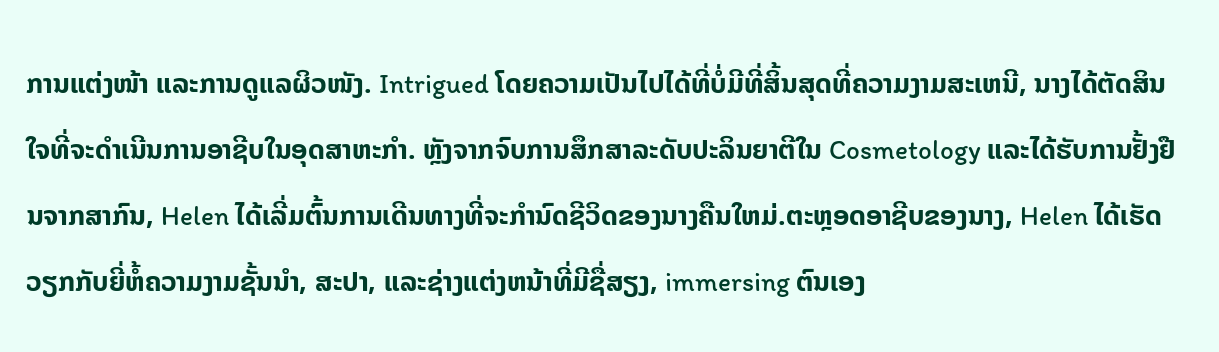ການແຕ່ງໜ້າ ແລະການດູແລຜິວໜັງ. Intrigued ໂດຍຄວາມເປັນໄປໄດ້ທີ່ບໍ່ມີທີ່ສິ້ນສຸດທີ່ຄວາມງາມສະເຫນີ, ນາງໄດ້ຕັດສິນໃຈທີ່ຈະດໍາເນີນການອາຊີບໃນອຸດສາຫະກໍາ. ຫຼັງຈາກຈົບການສຶກສາລະດັບປະລິນຍາຕີໃນ Cosmetology ແລະໄດ້ຮັບການຢັ້ງຢືນຈາກສາກົນ, Helen ໄດ້ເລີ່ມຕົ້ນການເດີນທາງທີ່ຈະກໍານົດຊີວິດຂອງນາງຄືນໃຫມ່.ຕະຫຼອດອາຊີບຂອງນາງ, Helen ໄດ້ເຮັດວຽກກັບຍີ່ຫໍ້ຄວາມງາມຊັ້ນນໍາ, ສະປາ, ແລະຊ່າງແຕ່ງຫນ້າທີ່ມີຊື່ສຽງ, immersing ຕົນເອງ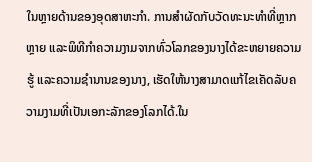ໃນຫຼາຍດ້ານຂອງອຸດສາຫະກໍາ. ການສໍາຜັດກັບວັດທະນະທໍາທີ່ຫຼາກຫຼາຍ ແລະພິທີກໍາຄວາມງາມຈາກທົ່ວໂລກຂອງນາງໄດ້ຂະຫຍາຍຄວາມຮູ້ ແລະຄວາມຊໍານານຂອງນາງ, ເຮັດໃຫ້ນາງສາມາດແກ້ໄຂເຄັດລັບຄວາມງາມທີ່ເປັນເອກະລັກຂອງໂລກໄດ້.ໃນ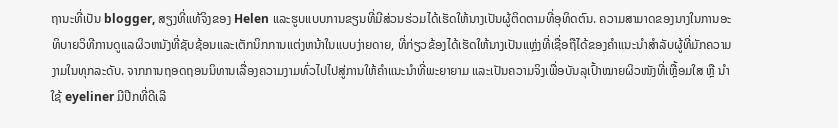ຖານະທີ່ເປັນ blogger, ສຽງທີ່ແທ້ຈິງຂອງ Helen ແລະຮູບແບບການຂຽນທີ່ມີສ່ວນຮ່ວມໄດ້ເຮັດໃຫ້ນາງເປັນຜູ້ຕິດຕາມທີ່ອຸທິດຕົນ. ຄວາມສາມາດຂອງນາງໃນການອະທິບາຍວິທີການດູແລຜິວຫນັງທີ່ຊັບຊ້ອນແລະເຕັກນິກການແຕ່ງຫນ້າໃນແບບງ່າຍດາຍ, ທີ່ກ່ຽວຂ້ອງໄດ້ເຮັດໃຫ້ນາງເປັນແຫຼ່ງທີ່ເຊື່ອຖືໄດ້ຂອງຄໍາແນະນໍາສໍາລັບຜູ້ທີ່ມັກຄວາມງາມໃນທຸກລະດັບ. ຈາກການຖອດຖອນນິທານເລື່ອງຄວາມງາມທົ່ວໄປໄປສູ່ການໃຫ້ຄຳແນະນຳທີ່ພະຍາຍາມ ແລະເປັນຄວາມຈິງເພື່ອບັນລຸເປົ້າໝາຍຜິວໜັງທີ່ເຫຼື້ອມໃສ ຫຼື ນຳໃຊ້ eyeliner ມີປີກທີ່ດີເລີ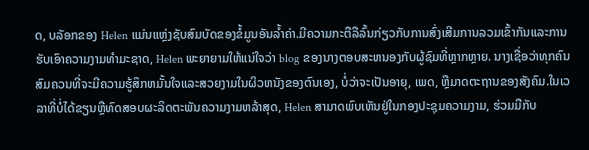ດ, ບລັອກຂອງ Helen ແມ່ນແຫຼ່ງຊັບສົມບັດຂອງຂໍ້ມູນອັນລ້ຳຄ່າ.ມີຄວາມກະຕືລືລົ້ນກ່ຽວກັບການສົ່ງເສີມການລວມເຂົ້າກັນແລະການຮັບເອົາຄວາມງາມທໍາມະຊາດ, Helen ພະຍາຍາມໃຫ້ແນ່ໃຈວ່າ blog ຂອງນາງຕອບສະຫນອງກັບຜູ້ຊົມທີ່ຫຼາກຫຼາຍ. ນາງເຊື່ອວ່າທຸກຄົນສົມຄວນທີ່ຈະມີຄວາມຮູ້ສຶກຫມັ້ນໃຈແລະສວຍງາມໃນຜິວຫນັງຂອງຕົນເອງ, ບໍ່ວ່າຈະເປັນອາຍຸ, ເພດ, ຫຼືມາດຕະຖານຂອງສັງຄົມ.ໃນເວລາທີ່ບໍ່ໄດ້ຂຽນຫຼືທົດສອບຜະລິດຕະພັນຄວາມງາມຫລ້າສຸດ, Helen ສາມາດພົບເຫັນຢູ່ໃນກອງປະຊຸມຄວາມງາມ, ຮ່ວມມືກັບ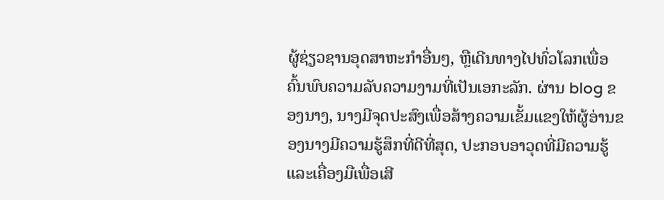ຜູ້ຊ່ຽວຊານອຸດສາຫະກໍາອື່ນໆ, ຫຼືເດີນທາງໄປທົ່ວໂລກເພື່ອຄົ້ນພົບຄວາມລັບຄວາມງາມທີ່ເປັນເອກະລັກ. ຜ່ານ blog ຂອງນາງ, ນາງມີຈຸດປະສົງເພື່ອສ້າງຄວາມເຂັ້ມແຂງໃຫ້ຜູ້ອ່ານຂອງນາງມີຄວາມຮູ້ສຶກທີ່ດີທີ່ສຸດ, ປະກອບອາວຸດທີ່ມີຄວາມຮູ້ແລະເຄື່ອງມືເພື່ອເສີ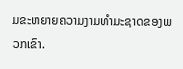ມຂະຫຍາຍຄວາມງາມທໍາມະຊາດຂອງພວກເຂົາ.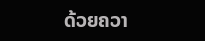ດ້ວຍຄວາ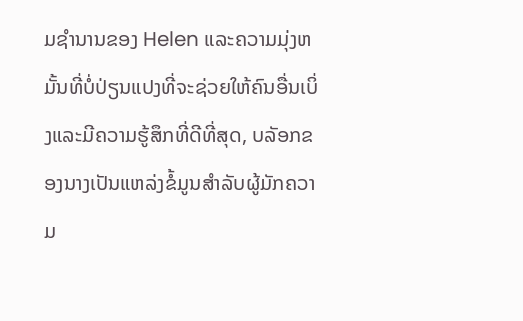ມຊໍານານຂອງ Helen ແລະຄວາມມຸ່ງຫມັ້ນທີ່ບໍ່ປ່ຽນແປງທີ່ຈະຊ່ວຍໃຫ້ຄົນອື່ນເບິ່ງແລະມີຄວາມຮູ້ສຶກທີ່ດີທີ່ສຸດ, ບລັອກຂອງນາງເປັນແຫລ່ງຂໍ້ມູນສໍາລັບຜູ້ມັກຄວາມ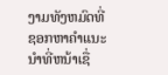ງາມທັງຫມົດທີ່ຊອກຫາຄໍາແນະນໍາທີ່ຫນ້າເຊື່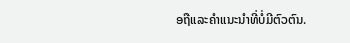ອຖືແລະຄໍາແນະນໍາທີ່ບໍ່ມີຕົວຕົນ.